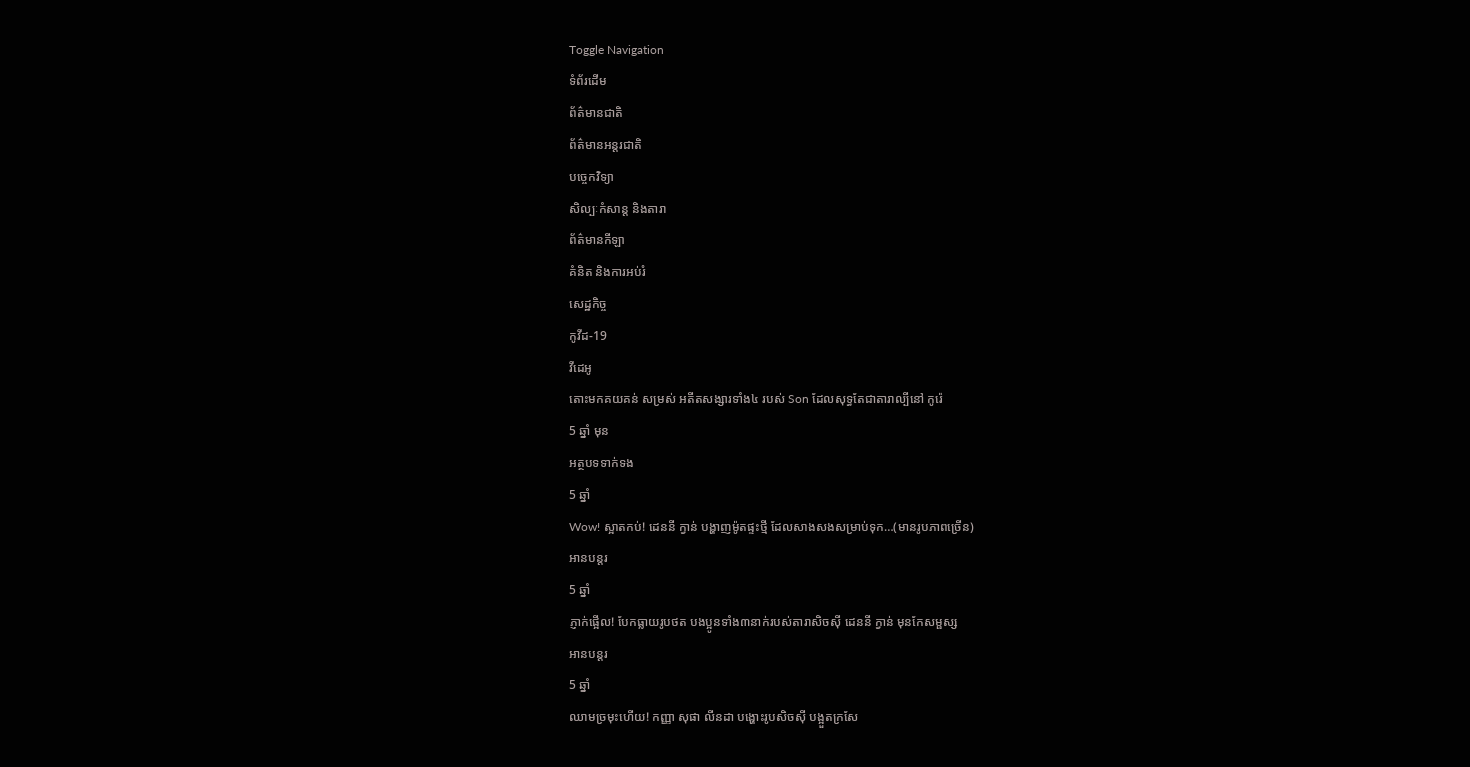Toggle Navigation
ទំព័រដើម
ព័ត៌មានជាតិ
ព័ត៌មានអន្តរជាតិ
បច្ចេកវិទ្យា
សិល្បៈកំសាន្ត និងតារា
ព័ត៌មានកីឡា
គំនិត និងការអប់រំ
សេដ្ឋកិច្ច
កូវីដ-19
វីដេអូ
តោះមកគយគន់ សម្រស់ អតីតសង្សារទាំង៤ របស់ Son ដែលសុទ្ធតែជាតារាល្បីនៅ កូរ៉េ
5 ឆ្នាំ មុន
អត្ថបទទាក់ទង
5 ឆ្នាំ
Wow! ស្អាតកប់! ដេននី ក្វាន់ បង្ហាញម៉ូតផ្ទះថ្មី ដែលសាងសងសម្រាប់ទុក…(មានរូបភាពច្រើន)
អានបន្តរ
5 ឆ្នាំ
ភ្ញាក់ផ្អើល! បែកធ្លាយរូបថត បងប្អូនទាំង៣នាក់របស់តារាសិចស៊ី ដេននី ក្វាន់ មុនកែសម្ផស្ស
អានបន្តរ
5 ឆ្នាំ
ឈាមច្រមុះហើយ! កញ្ញា សុផា លីនដា បង្ហោះរូបសិចស៊ី បង្អួតក្រសែ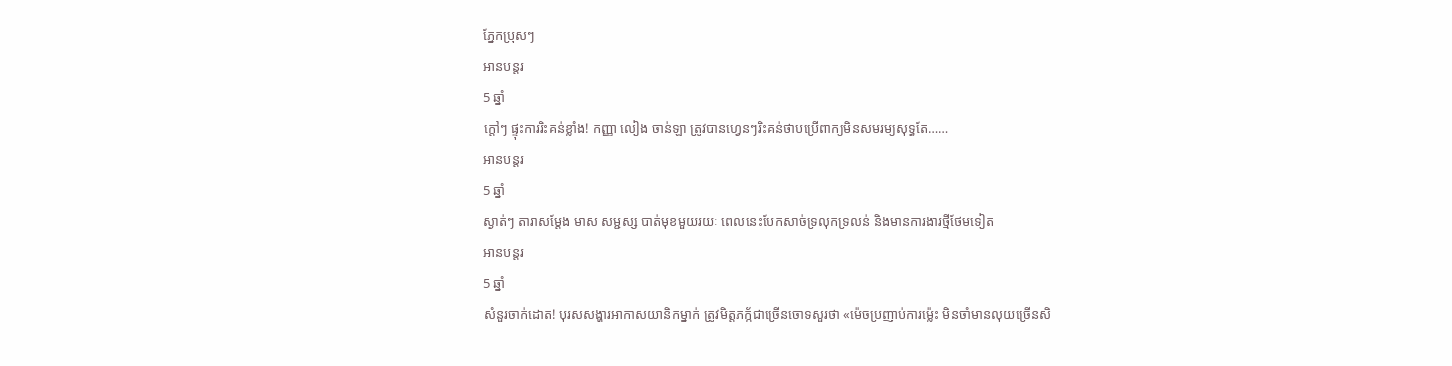ភ្នែកប្រុសៗ
អានបន្តរ
5 ឆ្នាំ
ក្ដៅៗ ផ្ទុះការរិះគន់ខ្លាំង! កញ្ញា លៀង ចាន់ឡា ត្រូវបានហ្វេនៗរិះគន់ថាបប្រើពាក្យមិនសមរម្យសុទ្ធតែ……
អានបន្តរ
5 ឆ្នាំ
ស្ងាត់ៗ តារាសម្ដែង មាស សម្ជស្ស បាត់មុខមួយរយៈ ពេលនេះបែកសាច់ទ្រលុកទ្រលន់ និងមានការងារថ្មីថែមទៀត
អានបន្តរ
5 ឆ្នាំ
សំនួរចាក់ដោត! បុរសសង្ហារអាកាសយានិកម្នាក់ ត្រូវមិត្តភក្ក័ជាច្រើនចោទសួរថា «ម៉េចប្រញាប់ការម៉្លេះ មិនចាំមានលុយច្រើនសិ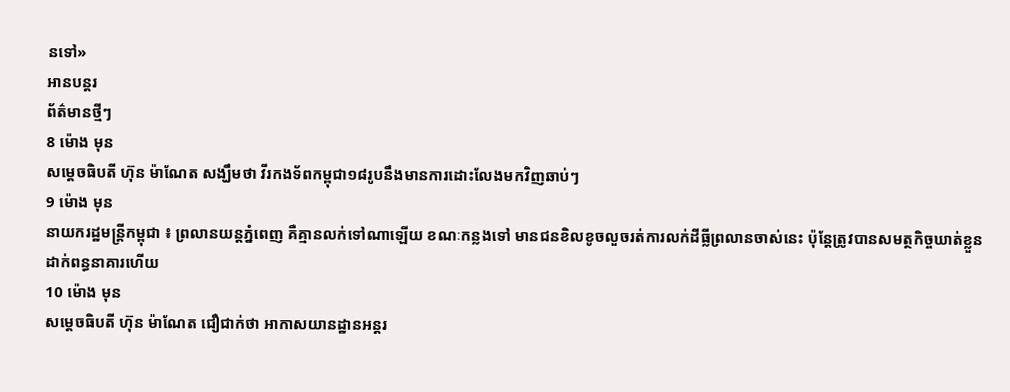នទៅ»
អានបន្តរ
ព័ត៌មានថ្មីៗ
8 ម៉ោង មុន
សម្តេចធិបតី ហ៊ុន ម៉ាណែត សង្ឃឹមថា វីរកងទ័ពកម្ពុជា១៨រូបនឹងមានការដោះលែងមកវិញឆាប់ៗ
9 ម៉ោង មុន
នាយករដ្ឋមន្ដ្រីកម្ពុជា ៖ ព្រលានយន្ដភ្នំពេញ គឺគ្មានលក់ទៅណាឡើយ ខណៈកន្លងទៅ មានជនខិលខូចលួចរត់ការលក់ដីធ្លីព្រលានចាស់នេះ ប៉ុន្ដែត្រូវបានសមត្ថកិច្ចឃាត់ខ្លួនដាក់ពន្ធនាគារហើយ
10 ម៉ោង មុន
សម្ដេចធិបតី ហ៊ុន ម៉ាណែត ជឿជាក់ថា អាកាសយានដ្ឋានអន្តរ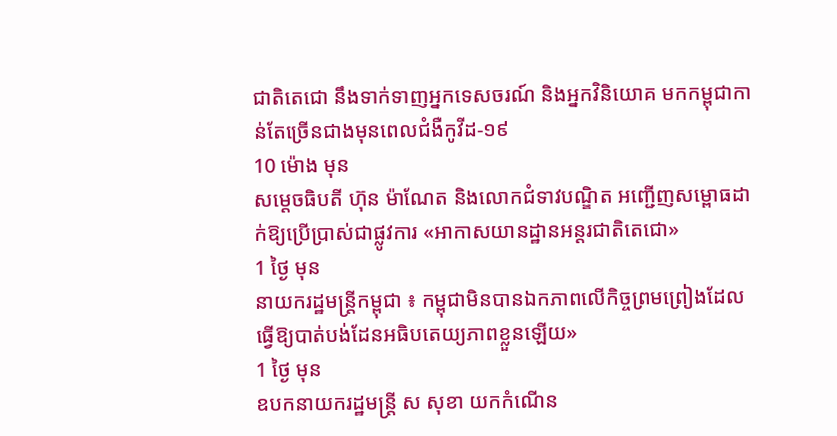ជាតិតេជោ នឹងទាក់ទាញអ្នកទេសចរណ៍ និងអ្នកវិនិយោគ មកកម្ពុជាកាន់តែច្រើនជាងមុនពេលជំងឺកូវីដ-១៩
10 ម៉ោង មុន
សម្តេចធិបតី ហ៊ុន ម៉ាណែត និងលោកជំទាវបណ្ឌិត អញ្ជើញសម្ពោធដាក់ឱ្យប្រើប្រាស់ជាផ្លូវការ «អាកាសយានដ្ឋានអន្តរជាតិតេជោ»
1 ថ្ងៃ មុន
នាយករដ្ឋមន្ត្រីកម្ពុជា ៖ កម្ពុជាមិនបានឯកភាពលើកិច្ចព្រមព្រៀងដែលធ្វើឱ្យបាត់បង់ដែនអធិបតេយ្យភាពខ្លួនឡើយ»
1 ថ្ងៃ មុន
ឧបកនាយករដ្ឋមន្ត្រី ស សុខា យកកំណើន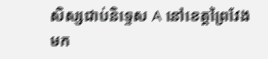សិស្សជាប់និទ្ទេស A នៅខេត្តព្រៃវែង មក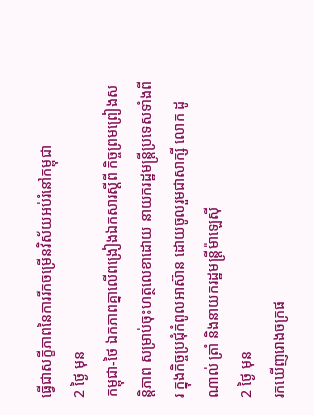ធ្វើជាសក្ខីភាពនៃការរីកចម្រើនវិស័យអប់រំនៅកម្ពុជា
2 ថ្ងៃ មុន
កម្ពុជា-ថៃ ឯកភាពគ្នាលើពង្រៀងឯកសារស្តីពី កិច្ចព្រមព្រៀងសន្តិភាព សម្រាប់ចុះហត្ថលេខាដោយ នាយករដ្ឋមន្រ្តីប្រទេសទាំងពីរ ក្នុងកិច្ចប្រជុំកំពូលអាស៊ាន ដោយចូលរួមជាសាក្សី លោក ដូណាល់ ត្រាំ និងនាយករដ្ឋមន្រ្តីម៉ាឡេស៊ី
2 ថ្ងៃ មុន
រកឃើញរោងចក្រផ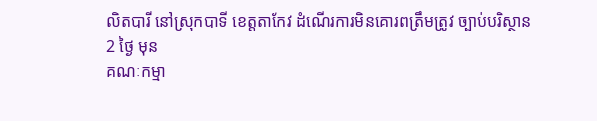លិតបារី នៅស្រុកបាទី ខេត្តតាកែវ ដំណើរការមិនគោរពត្រឹមត្រូវ ច្បាប់បរិស្ថាន
2 ថ្ងៃ មុន
គណៈកម្មា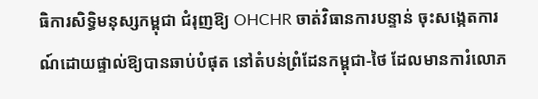ធិការសិទ្ធិមនុស្សកម្ពុជា ជំរុញឱ្យ OHCHR ចាត់វិធានការបន្ទាន់ ចុះសង្កេតការណ៍ដោយផ្ទាល់ឱ្យបានឆាប់បំផុត នៅតំបន់ព្រំដែនកម្ពុជា-ថៃ ដែលមានការំលោភ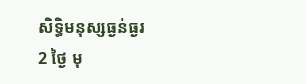សិទ្ធិមនុស្សធ្ងន់ធ្ងរ
2 ថ្ងៃ មុ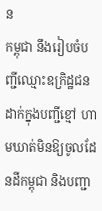ន
កម្ពុជា នឹងរៀបចំបញ្ជីឈ្មោះឧក្រិដ្ឋជនដាក់ក្នុងបញ្ជីខ្មៅ ហាមឃាត់មិនឱ្យចូលដែនដីកម្ពុជា និងបញ្ជា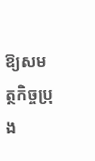ឱ្យសមត្ថកិច្ចប្រុង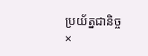ប្រយ័ត្នជានិច្ច
×